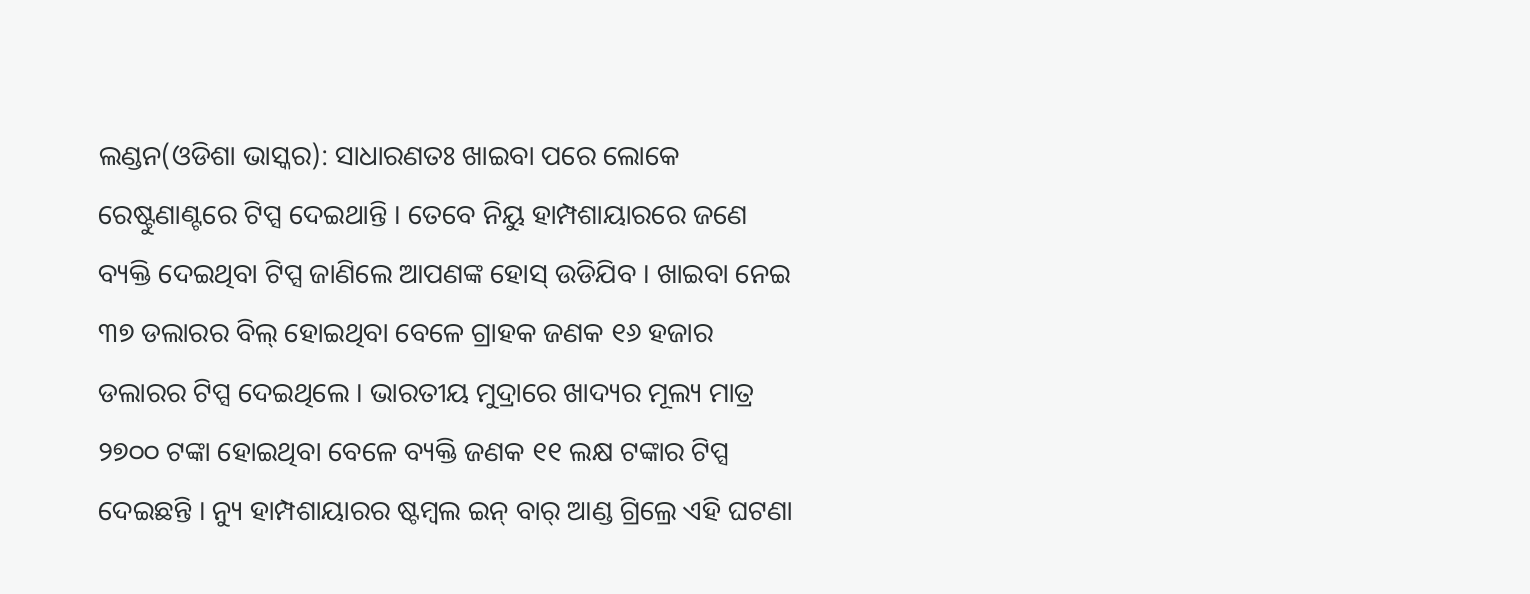ଲଣ୍ଡନ(ଓଡିଶା ଭାସ୍କର): ସାଧାରଣତଃ ଖାଇବା ପରେ ଲୋକେ ରେଷ୍ଟୁଣାଣ୍ଟରେ ଟିପ୍ସ ଦେଇଥାନ୍ତି । ତେବେ ନିୟୁ ହାମ୍ପଶାୟାରରେ ଜଣେ ବ୍ୟକ୍ତି ଦେଇଥିବା ଟିପ୍ସ ଜାଣିଲେ ଆପଣଙ୍କ ହୋସ୍ ଉଡିଯିବ । ଖାଇବା ନେଇ ୩୭ ଡଲାରର ବିଲ୍ ହୋଇଥିବା ବେଳେ ଗ୍ରାହକ ଜଣକ ୧୬ ହଜାର ଡଲାରର ଟିପ୍ସ ଦେଇଥିଲେ । ଭାରତୀୟ ମୁଦ୍ରାରେ ଖାଦ୍ୟର ମୂଲ୍ୟ ମାତ୍ର ୨୭୦୦ ଟଙ୍କା ହୋଇଥିବା ବେଳେ ବ୍ୟକ୍ତି ଜଣକ ୧୧ ଲକ୍ଷ ଟଙ୍କାର ଟିପ୍ସ ଦେଇଛନ୍ତି । ନ୍ୟୁ ହାମ୍ପଶାୟାରର ଷ୍ଟମ୍ବଲ ଇନ୍ ବାର୍ ଆଣ୍ଡ ଗ୍ରିଲ୍ରେ ଏହି ଘଟଣା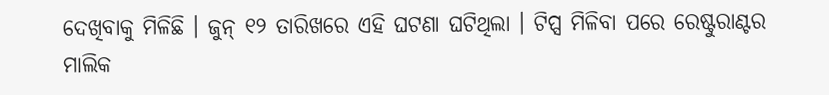ଦେଖିବାକୁ ମିଳିଛି । ଜୁନ୍ ୧୨ ତାରିଖରେ ଏହି ଘଟଣା ଘଟିଥିଲା । ଟିପ୍ସ ମିଳିବା ପରେ ରେଷ୍ଟୁରାଣ୍ଟର ମାଲିକ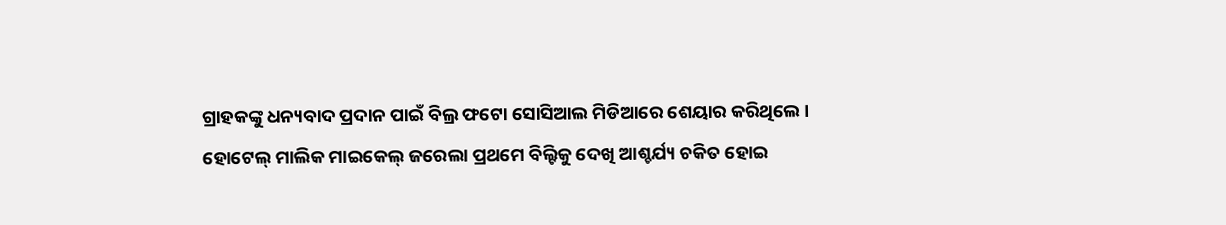ଗ୍ରାହକଙ୍କୁ ଧନ୍ୟବାଦ ପ୍ରଦାନ ପାଇଁ ବିଲ୍ର ଫଟୋ ସୋସିଆଲ ମିଡିଆରେ ଶେୟାର କରିଥିଲେ ।
ହୋଟେଲ୍ ମାଲିକ ମାଇକେଲ୍ ଜରେଲା ପ୍ରଥମେ ବିଲ୍ଟିକୁ ଦେଖି ଆଶ୍ଚର୍ଯ୍ୟ ଚକିତ ହୋଇ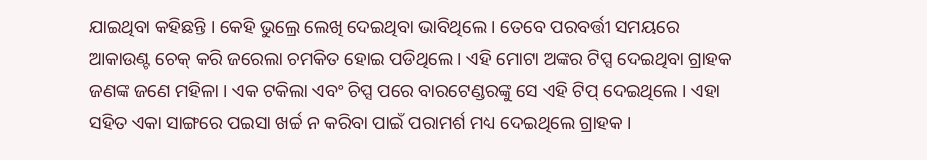ଯାଇଥିବା କହିଛନ୍ତି । କେହି ଭୁଲ୍ରେ ଲେଖି ଦେଇଥିବା ଭାବିଥିଲେ । ତେବେ ପରବର୍ତ୍ତୀ ସମୟରେ ଆକାଉଣ୍ଟ ଚେକ୍ କରି ଜରେଲା ଚମକିତ ହୋଇ ପଡିଥିଲେ । ଏହି ମୋଟା ଅଙ୍କର ଟିପ୍ସ ଦେଇଥିବା ଗ୍ରାହକ ଜଣଙ୍କ ଜଣେ ମହିଳା । ଏକ ଟକିଲା ଏବଂ ଚିପ୍ସ ପରେ ବାରଟେଣ୍ଡରଙ୍କୁ ସେ ଏହି ଟିପ୍ ଦେଇଥିଲେ । ଏହା ସହିତ ଏକା ସାଙ୍ଗରେ ପଇସା ଖର୍ଚ୍ଚ ନ କରିବା ପାଇଁ ପରାମର୍ଶ ମଧ୍ୟ ଦେଇଥିଲେ ଗ୍ରାହକ ।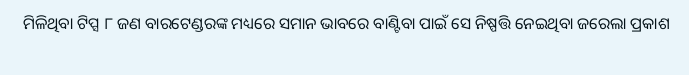ମିଳିଥିବା ଟିପ୍ସ ୮ ଜଣ ବାରଟେଣ୍ଡରଙ୍କ ମଧ୍ୟରେ ସମାନ ଭାବରେ ବାଣ୍ଟିବା ପାଇଁ ସେ ନିଷ୍ପତ୍ତି ନେଇଥିବା ଜରେଲା ପ୍ରକାଶ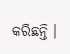କରିଛନ୍ତି ।